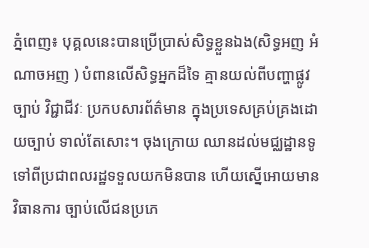ភ្នំពេញ៖ បុគ្គលនេះបានប្រើប្រាស់សិទ្ធខ្លួនឯង(សិទ្ធអញ អំណាចអញ ) បំពានលើសិទ្ធអ្នកដ៏ទៃ គ្មានយល់ពីបញ្ហាផ្លូវច្បាប់ វិជ្ជាជីវៈ ប្រកបសារព័ត៌មាន ក្នុងប្រទេសគ្រប់គ្រងដោយច្បាប់ ទាល់តែសោះ។ ចុងក្រោយ ឈានដល់មជ្ឈដ្ឋានទូទៅពីប្រជាពលរដ្ឋទទួលយកមិនបាន ហើយស្នើអោយមានវិធានការ ច្បាប់លើជនប្រភេ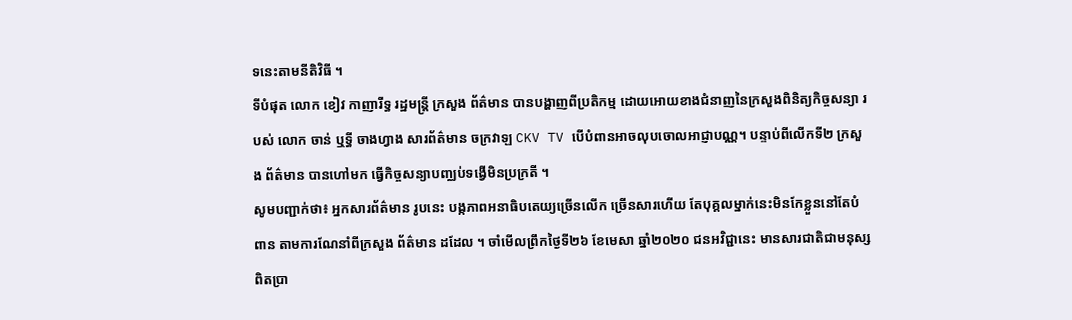ទនេះតាមនីតិវិធី ។
ទីបំផុត លោក ខៀវ កាញារីទ្ធ រដ្ឋមន្ត្រី ក្រសួង ព័ត៌មាន បានបង្ហាញពីប្រតិកម្ម ដោយអោយខាងជំនាញនៃក្រសួងពិនិត្យកិច្ចសន្យា របស់ លោក ចាន់ ឬទ្ធី ចាងហ្វាង សារព័ត៌មាន ចក្រវាឡ CKV TV បេីបំពានអាចលុបចោលអាជ្ញាបណ្ណ។ បន្ទាប់ពីលើកទី២ ក្រសួង ព័ត៌មាន បានហៅមក ធ្វើកិច្ចសន្យាបញ្ឈប់ទង្វើមិនប្រក្រតី ។
សូមបញ្ជាក់ថា៖ អ្នកសារព័ត៌មាន រូបនេះ បង្កភាពអនាធិបតេយ្យច្រេីនលេីក ច្រេីនសារហេីយ តែបុគ្គលម្នាក់នេះមិនកែខ្លួននៅតែបំពាន តាមការណែនាំពីក្រសួង ព័ត៌មាន ដដែល ។ ចាំមើលព្រឹកថ្ងៃទី២៦ ខែមេសា ឆ្នាំ២០២០ ជនអវិជ្ជានេះ មានសារជាតិជាមនុស្សពិតប្រា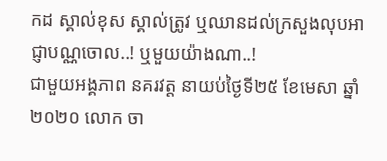កដ ស្គាល់ខុស ស្គាល់ត្រូវ ឬឈានដល់ក្រសួងលុបអាជ្ញាបណ្ណចោល..! ឬមួយយ៉ាងណា..!
ជាមួយអង្គភាព នគរវត្ត នាយប់ថ្ងៃទី២៥ ខែមេសា ឆ្នាំ២០២០ លោក ចា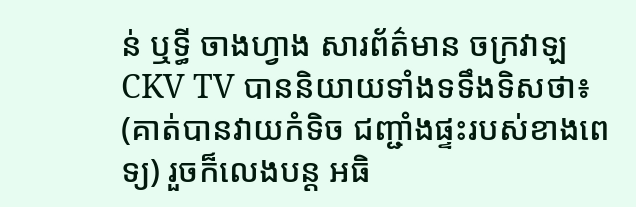ន់ ឬទ្ធី ចាងហ្វាង សារព័ត៌មាន ចក្រវាឡ CKV TV បាននិយាយទាំងទទឹងទិសថា៖ (គាត់បានវាយកំទិច ជញ្ជាំងផ្ទះរបស់ខាងពេទ្យ) រួចក៏លេងបន្ត អធិ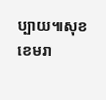ប្បាយ៕សុខ ខេមរា